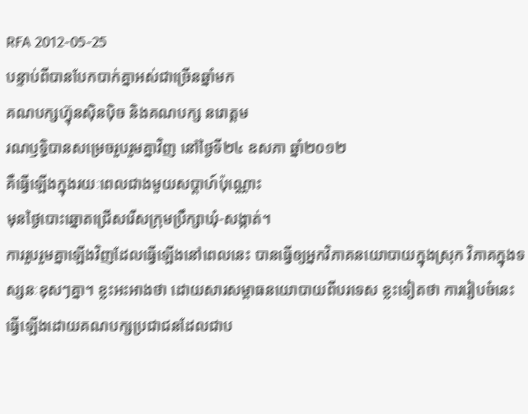RFA 2012-05-25
បន្ទាប់ពីបានបែកបាក់គ្នាអស់ជាច្រើនឆ្នាំមក
គណបក្សហ៊្វុនស៊ិនប៉ិច និងគណបក្ស នរោត្តម
រណឫទ្ធិបានសម្រេចរួបរួមគ្នាវិញ នៅថ្ងៃទី២៤ ឧសភា ឆ្នាំ២០១២
គឺធ្វើឡើងក្នុងរយៈពេលជាងមួយសប្ដាហ៍ប៉ុណ្ណោះ
មុនថ្ងៃបោះឆ្នោតជ្រើសរើសក្រុមប្រឹក្សាឃុំ-សង្កាត់។
ការរួបរួមគ្នាឡើងវិញដែលធ្វើឡើងនៅពេលនេះ បានធ្វើឲ្យអ្នកវិភាគនយោបាយក្នុងស្រុក វិភាគក្នុងទស្សនៈខុសៗគ្នា។ ខ្លះអះអាងថា ដោយសារសម្ពាធនយោបាយពីបរទេស ខ្លះទៀតថា ការរៀបចំនេះ ធ្វើឡើងដោយគណបក្សប្រជាជនដែលជាប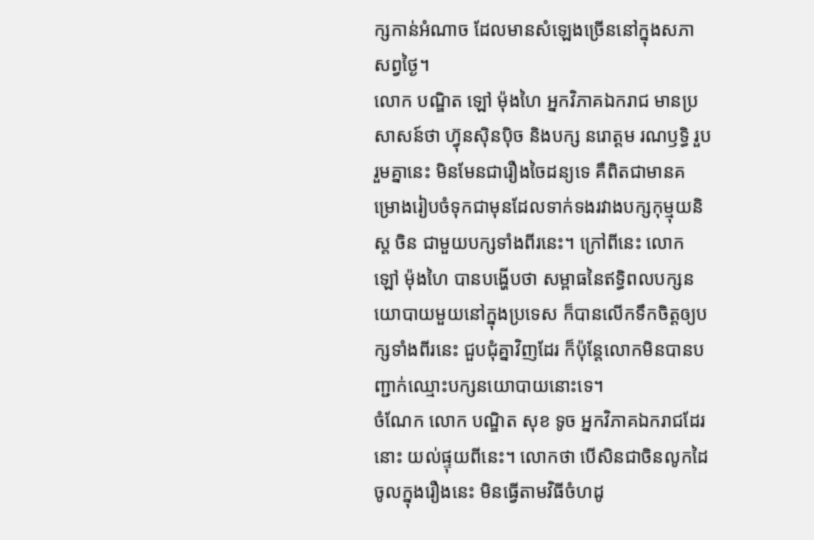ក្សកាន់អំណាច ដែលមានសំឡេងច្រើននៅក្នុងសភាសព្វថ្ងៃ។
លោក បណ្ឌិត ឡៅ ម៉ុងហៃ អ្នកវិភាគឯករាជ មានប្រសាសន៍ថា ហ៊្វុនស៊ិនប៉ិច និងបក្ស នរោត្តម រណឫទ្ធិ រួបរួមគ្នានេះ មិនមែនជារឿងចៃដន្យទេ គឺពិតជាមានគម្រោងរៀបចំទុកជាមុនដែលទាក់ទងរវាងបក្សកុម្មុយនិស្ត ចិន ជាមួយបក្សទាំងពីរនេះ។ ក្រៅពីនេះ លោក ឡៅ ម៉ុងហៃ បានបង្ហើបថា សម្ពាធនៃឥទ្ធិពលបក្សនយោបាយមួយនៅក្នុងប្រទេស ក៏បានលើកទឹកចិត្តឲ្យបក្សទាំងពីរនេះ ជួបជុំគ្នាវិញដែរ ក៏ប៉ុន្តែលោកមិនបានបញ្ជាក់ឈ្មោះបក្សនយោបាយនោះទេ។
ចំណែក លោក បណ្ឌិត សុខ ទូច អ្នកវិភាគឯករាជដែរនោះ យល់ផ្ទុយពីនេះ។ លោកថា បើសិនជាចិនលូកដៃចូលក្នុងរឿងនេះ មិនធ្វើតាមវិធីចំហដូ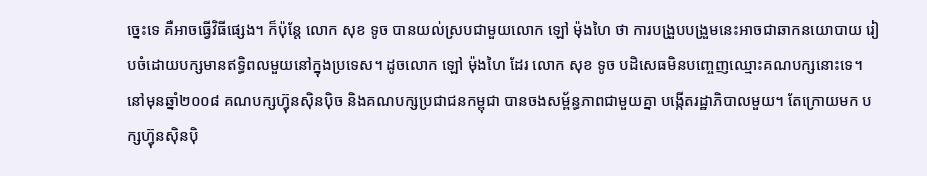ច្នេះទេ គឺអាចធ្វើវិធីផ្សេង។ ក៏ប៉ុន្តែ លោក សុខ ទូច បានយល់ស្របជាមួយលោក ឡៅ ម៉ុងហៃ ថា ការបង្រួបបង្រួមនេះអាចជាឆាកនយោបាយ រៀបចំដោយបក្សមានឥទ្ធិពលមួយនៅក្នុងប្រទេស។ ដូចលោក ឡៅ ម៉ុងហៃ ដែរ លោក សុខ ទូច បដិសេធមិនបញ្ចេញឈ្មោះគណបក្សនោះទេ។
នៅមុនឆ្នាំ២០០៨ គណបក្សហ៊្វុនស៊ិនប៉ិច និងគណបក្សប្រជាជនកម្ពុជា បានចងសម្ព័ន្ធភាពជាមួយគ្នា បង្កើតរដ្ឋាភិបាលមួយ។ តែក្រោយមក បក្សហ៊្វុនស៊ិនប៉ិ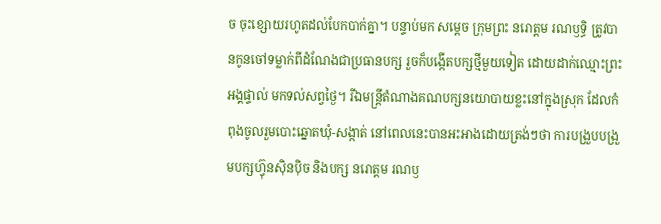ច ចុះខ្សោយរហូតដល់បែកបាក់គ្នា។ បន្ទាប់មក សម្ដេច ក្រុមព្រះ នរោត្តម រណឫទ្ធិ ត្រូវបានកូនចៅទម្លាក់ពីដំណែងជាប្រធានបក្ស រួចក៏បង្កើតបក្សថ្មីមួយទៀត ដោយដាក់ឈ្មោះព្រះអង្គផ្ទាល់ មកទល់សព្វថ្ងៃ។ រីឯមន្ត្រីតំណាងគណបក្សនយោបាយខ្លះនៅក្នុងស្រុក ដែលកំពុងចូលរួមបោះឆ្នោតឃុំ-សង្កាត់ នៅពេលនេះបានអះអាងដោយត្រង់ៗថា ការបង្រួបបង្រួមបក្សហ៊្វុនស៊ិនប៉ិច និងបក្ស នរោត្តម រណឫ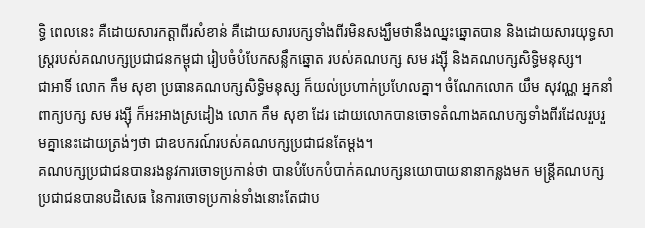ទ្ធិ ពេលនេះ គឺដោយសារកត្តាពីរសំខាន់ គឺដោយសារបក្សទាំងពីរមិនសង្ឃឹមថានឹងឈ្នះឆ្នោតបាន និងដោយសារយុទ្ធសាស្ត្ររបស់គណបក្សប្រជាជនកម្ពុជា រៀបចំបំបែកសន្លឹកឆ្នោត របស់គណបក្ស សម រង្ស៊ី និងគណបក្សសិទ្ធិមនុស្ស។
ជាអាទិ៍ លោក កឹម សុខា ប្រធានគណបក្សសិទ្ធិមនុស្ស ក៏យល់ប្រហាក់ប្រហែលគ្នា។ ចំណែកលោក យឹម សុវណ្ណ អ្នកនាំពាក្យបក្ស សម រង្ស៊ី ក៏អះអាងស្រដៀង លោក កឹម សុខា ដែរ ដោយលោកបានចោទតំណាងគណបក្សទាំងពីរដែលរួបរួមគ្នានេះដោយត្រង់ៗថា ជាឧបករណ៍របស់គណបក្សប្រជាជនតែម្ដង។
គណបក្សប្រជាជនបានរងនូវការចោទប្រកាន់ថា បានបំបែកបំបាក់គណបក្សនយោបាយនានាកន្លងមក មន្ត្រីគណបក្សប្រជាជនបានបដិសេធ នៃការចោទប្រកាន់ទាំងនោះតែជាប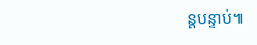ន្តបន្ទាប់៕